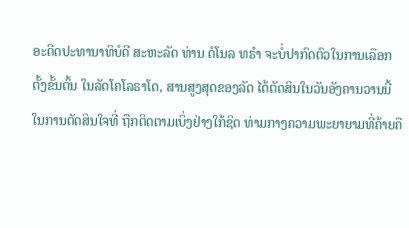ອະດີດປະທານາທິບໍດີ ສະຫະລັດ ທ່ານ ດໍໂນລ ທຣຳ ຈະບໍ່ປາກົດຕົວໃນການເລືອກຕັ້ງຂັ້ນຕົ້ນ ໃນລັດໂຄໂລຣາໂດ, ສານສູງສຸດຂອງລັດ ໄດ້ຕັດສິນໃນວັນອັງຄານວານນີ້ ໃນການຕັດສິນໃຈທີ່ ຖືກຕິດຕາມເບິ່ງຢ່າງໃກ້ຊິດ ທ່າມກາງຄວາມພະຍາຍາມທີ່ຄ້າຍຄື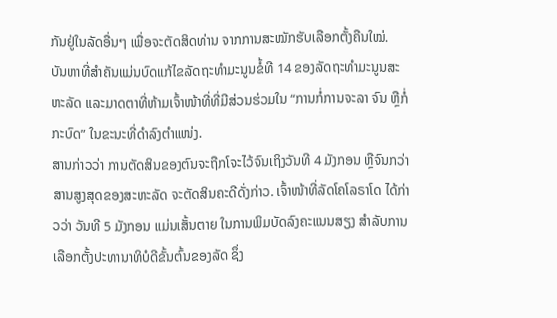ກັນຢູ່ໃນລັດອື່ນໆ ເພື່ອຈະຕັດສິດທ່ານ ຈາກການສະໝັກຮັບເລືອກຕັ້ງຄືນໃໝ່.
ບັນຫາທີ່ສຳຄັນແມ່ນບົດແກ້ໄຂລັດຖະທຳມະນູນຂໍ້ທີ 14 ຂອງລັດຖະທຳມະນູນສະຫະລັດ ແລະມາດຕາທີ່ຫ້າມເຈົ້າໜ້າທີ່ທີ່ມີສ່ວນຮ່ວມໃນ “ການກໍ່ການຈະລາ ຈົນ ຫຼືກໍ່ກະບົດ” ໃນຂະນະທີ່ດຳລົງຕຳແໜ່ງ.
ສານກ່າວວ່າ ການຕັດສິນຂອງຕົນຈະຖືກໂຈະໄວ້ຈົນເຖິງວັນທີ 4 ມັງກອນ ຫຼືຈົນກວ່າສານສູງສຸດຂອງສະຫະລັດ ຈະຕັດສິນຄະດີດັ່ງກ່າວ. ເຈົ້າໜ້າທີ່ລັດໂຄໂລຣາໂດ ໄດ້ກ່າວວ່າ ວັນທີ 5 ມັງກອນ ແມ່ນເສັ້ນຕາຍ ໃນການພິມບັດລົງຄະແນນສຽງ ສຳລັບການເລືອກຕັ້ງປະທານາທິບໍດີຂັ້ນຕົ້ນຂອງລັດ ຊຶ່ງ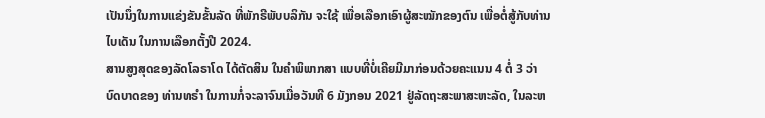ເປັນນຶ່ງໃນການແຂ່ງຂັນຂັ້ນລັດ ທີ່ພັກຣີພັບບລິກັນ ຈະໃຊ້ ເພື່ອເລືອກເອົາຜູ້ສະໝັກຂອງຕົນ ເພື່ອຕໍ່ສູ້ກັບທ່ານ ໄບເດັນ ໃນການເລືອກຕັ້ງປີ 2024.
ສານສູງສຸດຂອງລັດໂລຣາໂດ ໄດ້ຕັດສິນ ໃນຄຳພິພາກສາ ແບບທີ່ບໍ່ເຄີຍມີມາກ່ອນດ້ວຍຄະແນນ 4 ຕໍ່ 3 ວ່າ ບົດບາດຂອງ ທ່ານທຣຳ ໃນການກໍ່ຈະລາຈົນເມື່ອວັນທີ 6 ມັງກອນ 2021 ຢູ່ລັດຖະສະພາສະຫະລັດ, ໃນລະຫ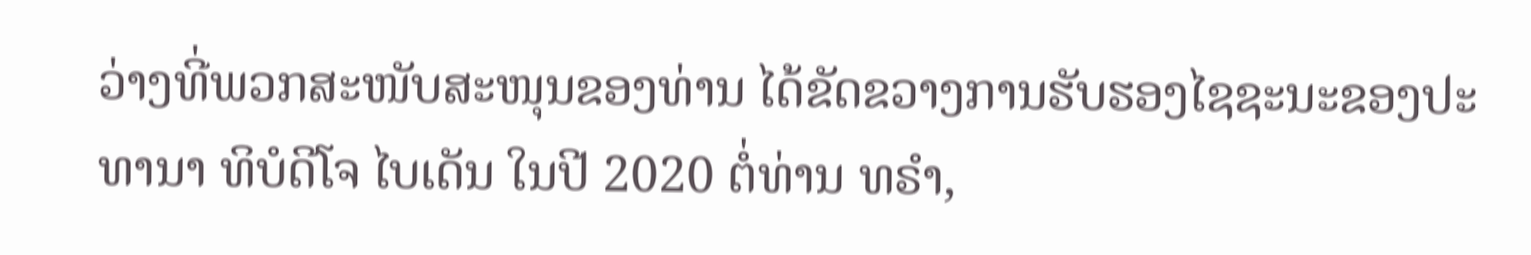ວ່າງທີ່ພວກສະໜັບສະໜຸນຂອງທ່ານ ໄດ້ຂັດຂວາງການຮັບຮອງໄຊຊະນະຂອງປະທານາ ທິບໍດີໂຈ ໄບເດັນ ໃນປີ 2020 ຕໍ່ທ່ານ ທຣຳ,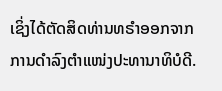ເຊິ່ງໄດ້ຕັດສິດທ່ານທຣຳອອກຈາກການດຳລົງຕຳແໜ່ງປະທານາທິບໍດີ.